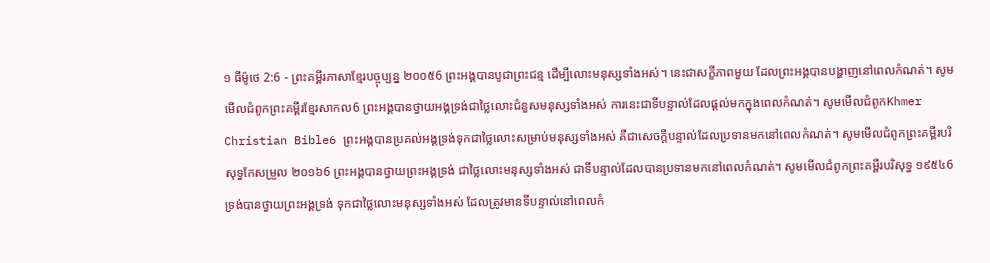១ ធីម៉ូថេ 2:6 - ព្រះគម្ពីរភាសាខ្មែរបច្ចុប្បន្ន ២០០៥6 ព្រះអង្គបានបូជាព្រះជន្ម ដើម្បីលោះមនុស្សទាំងអស់។ នេះជាសក្ខីភាពមួយ ដែលព្រះអង្គបានបង្ហាញនៅពេលកំណត់។ សូមមើលជំពូកព្រះគម្ពីរខ្មែរសាកល6 ព្រះអង្គបានថ្វាយអង្គទ្រង់ជាថ្លៃលោះជំនួសមនុស្សទាំងអស់ ការនេះជាទីបន្ទាល់ដែលផ្ដល់មកក្នុងពេលកំណត់។ សូមមើលជំពូកKhmer Christian Bible6 ព្រះអង្គបានប្រគល់អង្គទ្រង់ទុកជាថ្លៃលោះសម្រាប់មនុស្សទាំងអស់ គឺជាសេចក្ដីបន្ទាល់ដែលប្រទានមកនៅពេលកំណត់។ សូមមើលជំពូកព្រះគម្ពីរបរិសុទ្ធកែសម្រួល ២០១៦6 ព្រះអង្គបានថ្វាយព្រះអង្គទ្រង់ ជាថ្លៃលោះមនុស្សទាំងអស់ ជាទីបន្ទាល់ដែលបានប្រទានមកនៅពេលកំណត់។ សូមមើលជំពូកព្រះគម្ពីរបរិសុទ្ធ ១៩៥៤6 ទ្រង់បានថ្វាយព្រះអង្គទ្រង់ ទុកជាថ្លៃលោះមនុស្សទាំងអស់ ដែលត្រូវមានទីបន្ទាល់នៅពេលកំ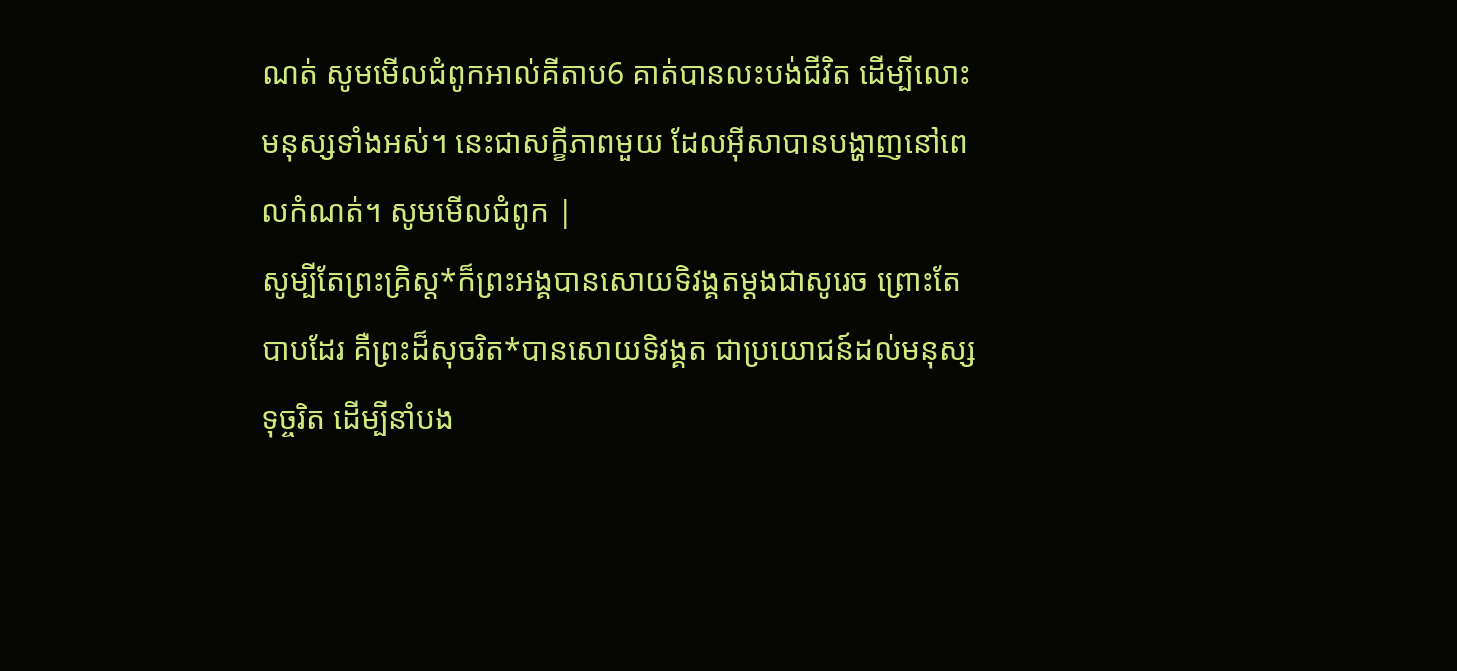ណត់ សូមមើលជំពូកអាល់គីតាប6 គាត់បានលះបង់ជីវិត ដើម្បីលោះមនុស្សទាំងអស់។ នេះជាសក្ខីភាពមួយ ដែលអ៊ីសាបានបង្ហាញនៅពេលកំណត់។ សូមមើលជំពូក |
សូម្បីតែព្រះគ្រិស្ត*ក៏ព្រះអង្គបានសោយទិវង្គតម្ដងជាសូរេច ព្រោះតែបាបដែរ គឺព្រះដ៏សុចរិត*បានសោយទិវង្គត ជាប្រយោជន៍ដល់មនុស្សទុច្ចរិត ដើម្បីនាំបង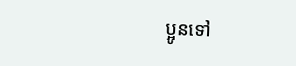ប្អូនទៅ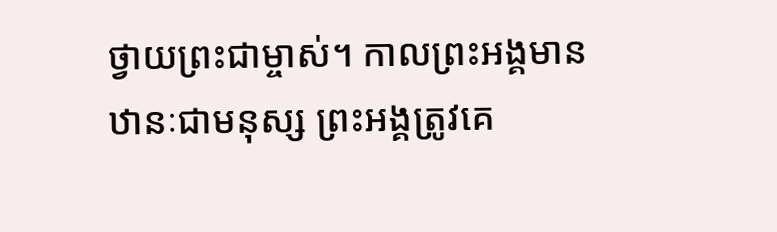ថ្វាយព្រះជាម្ចាស់។ កាលព្រះអង្គមានឋានៈជាមនុស្ស ព្រះអង្គត្រូវគេ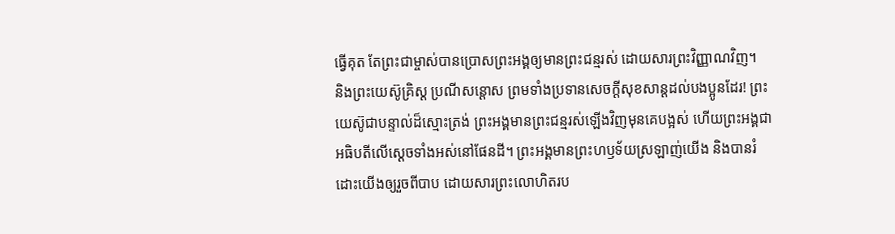ធ្វើគុត តែព្រះជាម្ចាស់បានប្រោសព្រះអង្គឲ្យមានព្រះជន្មរស់ ដោយសារព្រះវិញ្ញាណវិញ។
និងព្រះយេស៊ូគ្រិស្ត ប្រណីសន្ដោស ព្រមទាំងប្រទានសេចក្ដីសុខសាន្តដល់បងប្អូនដែរ! ព្រះយេស៊ូជាបន្ទាល់ដ៏ស្មោះត្រង់ ព្រះអង្គមានព្រះជន្មរស់ឡើងវិញមុនគេបង្អស់ ហើយព្រះអង្គជាអធិបតីលើស្ដេចទាំងអស់នៅផែនដី។ ព្រះអង្គមានព្រះហឫទ័យស្រឡាញ់យើង និងបានរំដោះយើងឲ្យរួចពីបាប ដោយសារព្រះលោហិតរប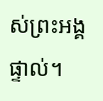ស់ព្រះអង្គផ្ទាល់។